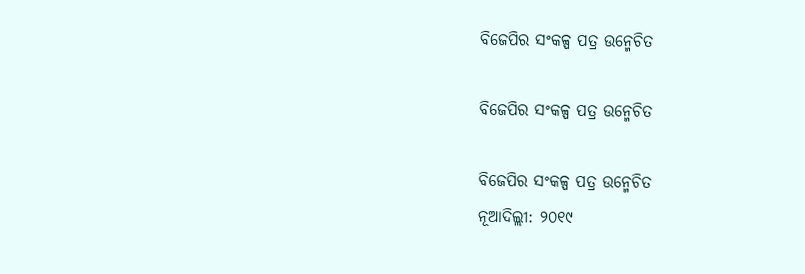ବିଜେପିର ସଂକଳ୍ପ ପତ୍ର ଉନ୍ମେଚିତ

ବିଜେପିର ସଂକଳ୍ପ ପତ୍ର ଉନ୍ମେଚିତ

ବିଜେପିର ସଂକଳ୍ପ ପତ୍ର ଉନ୍ମେଚିତ
ନୂଆଦିଲ୍ଲୀ: ୨୦୧୯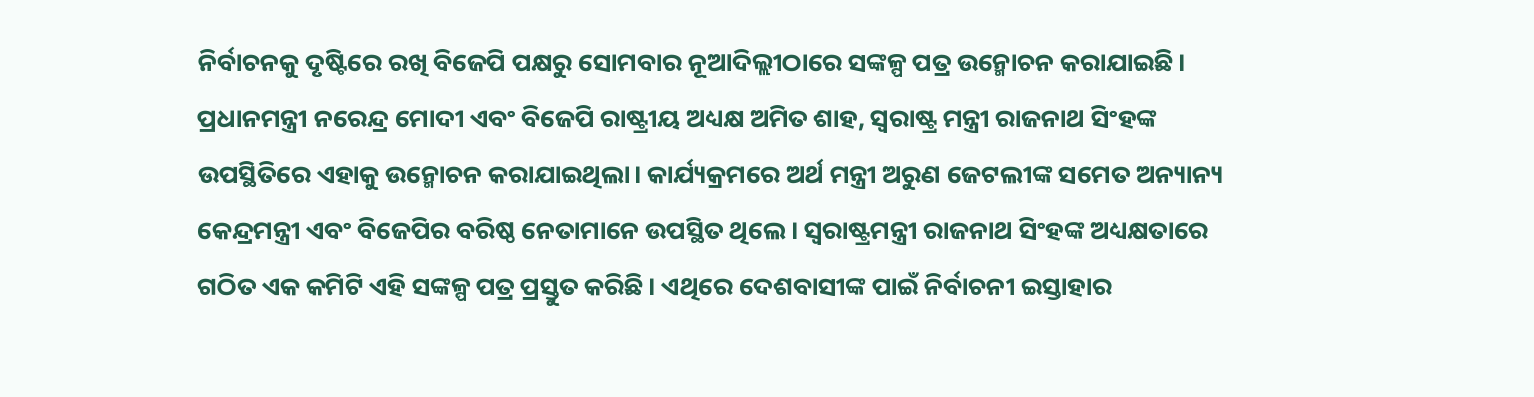ନିର୍ବାଚନକୁ ଦୃଷ୍ଟିରେ ରଖି ବିଜେପି ପକ୍ଷରୁ ସୋମବାର ନୂଆଦିଲ୍ଲୀଠାରେ ସଙ୍କଳ୍ପ ପତ୍ର ଉନ୍ମୋଚନ କରାଯାଇଛି। ପ୍ରଧାନମନ୍ତ୍ରୀ ନରେନ୍ଦ୍ର ମୋଦୀ ଏବଂ ବିଜେପି ରାଷ୍ଟ୍ରୀୟ ଅଧ୍ୟକ୍ଷ ଅମିତ ଶାହ, ସ୍ବରାଷ୍ଟ୍ର ମନ୍ତ୍ରୀ ରାଜନାଥ ସିଂହଙ୍କ ଉପସ୍ଥିତିରେ ଏହାକୁ ଉନ୍ମୋଚନ କରାଯାଇଥିଲା। କାର୍ଯ୍ୟକ୍ରମରେ ଅର୍ଥ ମନ୍ତ୍ରୀ ଅରୁଣ ଜେଟଲୀଙ୍କ ସମେତ ଅନ୍ୟାନ୍ୟ କେନ୍ଦ୍ରମନ୍ତ୍ରୀ ଏବଂ ବିଜେପିର ବରିଷ୍ଠ ନେତାମାନେ ଉପସ୍ଥିତ ଥିଲେ। ସ୍ବରାଷ୍ଟ୍ରମନ୍ତ୍ରୀ ରାଜନାଥ ସିଂହଙ୍କ ଅଧ୍ୟକ୍ଷତାରେ ଗଠିତ ଏକ କମିଟି ଏହି ସଙ୍କଳ୍ପ ପତ୍ର ପ୍ରସ୍ତୁତ କରିଛି। ଏଥିରେ ଦେଶବାସୀଙ୍କ ପାଇଁ ନିର୍ବାଚନୀ ଇସ୍ତାହାର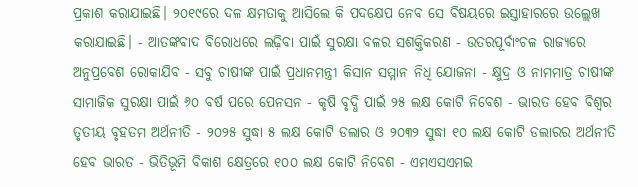ପ୍ରକାଶ କରାଯାଇଛି। ୨୦୧୯ରେ ଦଳ କ୍ଷମତାକୁ ଆସିଲେ କି ପଦକ୍ଷେପ ନେବ ସେ ବିଷୟରେ ଇସ୍ତାହାରରେ ଉଲ୍ଲେଖ କରାଯାଇଛି। - ଆତଙ୍କବାଦ ବିରୋଧରେ ଲଢ଼ିବା ପାଇଁ ସୁରକ୍ଷା ବଳର ସଶକ୍ତିକରଣ - ଉତରପୂର୍ବାଂଚଳ ରାଜ୍ୟରେ ଅନୁପ୍ରବେଶ ରୋକାଯିବ - ସବୁ ଚାଷୀଙ୍କ ପାଇଁ ପ୍ରଧାନମନ୍ତ୍ରୀ କିସାନ ସମ୍ମାନ ନିଧି ଯୋଜନା - କ୍ଷୁଦ୍ର ଓ ନାମମାତ୍ର ଚାଷୀଙ୍କ ସାମାଜିକ ସୁରକ୍ଷା ପାଇଁ ୬୦ ବର୍ଷ ପରେ ପେନସନ - କୃଷି ବୃଦ୍ଧି ପାଇଁ ୨୫ ଲକ୍ଷ କୋଟି ନିବେଶ - ଭାରତ ହେବ ବିଶ୍ୱର ତୃତୀୟ ବୃହତମ ଅର୍ଥନୀତି - ୨୦୨୫ ସୁଦ୍ଧା ୫ ଲକ୍ଷ କୋଟି ଡଲାର ଓ ୨୦୩୨ ସୁଦ୍ଧା ୧୦ ଲକ୍ଷ କୋଟି ଡଲାରର ଅର୍ଥନୀତି ହେବ ଭାରତ - ଭିତିଭୂମି ବିକାଶ କ୍ଷେତ୍ରରେ ୧୦୦ ଲକ୍ଷ କୋଟି ନିବେଶ - ଏମଏସଏମଇ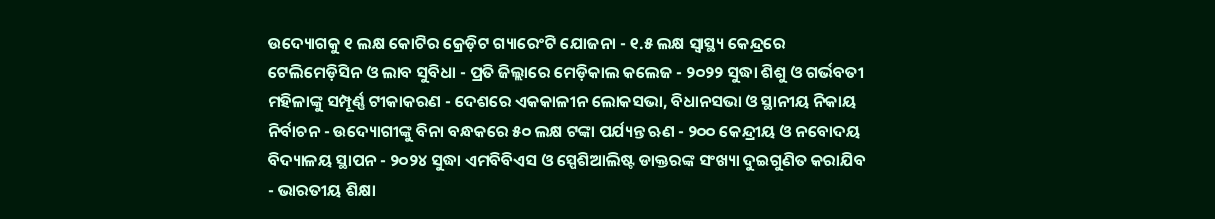ଉଦ୍ୟୋଗକୁ ୧ ଲକ୍ଷ କୋଟିର କ୍ରେଡ଼ିଟ ଗ୍ୟାରେଂଟି ଯୋଜନା - ୧.୫ ଲକ୍ଷ ସ୍ୱାସ୍ଥ୍ୟ କେନ୍ଦ୍ରରେ ଟେଲିମେଡ଼ିସିନ ଓ ଲାବ ସୁବିଧା - ପ୍ରତି ଜିଲ୍ଲାରେ ମେଡ଼ିକାଲ କଲେଜ - ୨୦୨୨ ସୁଦ୍ଧା ଶିଶୁ ଓ ଗର୍ଭବତୀ ମହିଳାଙ୍କୁ ସମ୍ପୂର୍ଣ୍ଣ ଟୀକାକରଣ - ଦେଶରେ ଏକକାଳୀନ ଲୋକସଭା, ବିଧାନସଭା ଓ ସ୍ଥାନୀୟ ନିକାୟ ନିର୍ବାଚନ - ଉଦ୍ୟୋଗୀଙ୍କୁ ବିନା ବନ୍ଧକରେ ୫୦ ଲକ୍ଷ ଟଙ୍କା ପର୍ଯ୍ୟନ୍ତ ଋଣ - ୨୦୦ କେନ୍ଦ୍ରୀୟ ଓ ନବୋଦୟ ବିଦ୍ୟାଳୟ ସ୍ଥାପନ - ୨୦୨୪ ସୁଦ୍ଧା ଏମବିବିଏସ ଓ ସ୍ପେଶିଆଲିଷ୍ଟ ଡାକ୍ତରଙ୍କ ସଂଖ୍ୟା ଦୁଇଗୁଣିତ କରାଯିବ - ଭାରତୀୟ ଶିକ୍ଷା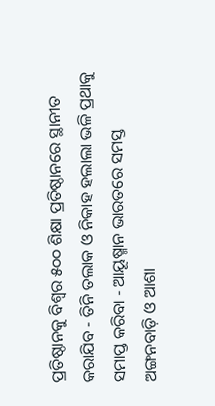ପ୍ରତିଷ୍ଠାନକୁ ବିଶ୍ୱର ୫୦୦ ଶିକ୍ଷା ପ୍ରତିଷ୍ଠାନରେ ସ୍ଥାନୀତ କରାଯିବ - ତିନି ତଲାକ ଓ ନିକାହ ହଲାଲା ଭଳି ପ୍ରଥାକୁ ସମାପ୍ତ କରିବା - ଆୟୂଷ୍ମାନ ଭାରତରେ ସମସ୍ତ ଅଙ୍ଗନବାଡ଼ି ଓ ଆଶା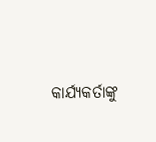କାର୍ଯ୍ୟକର୍ତାଙ୍କୁ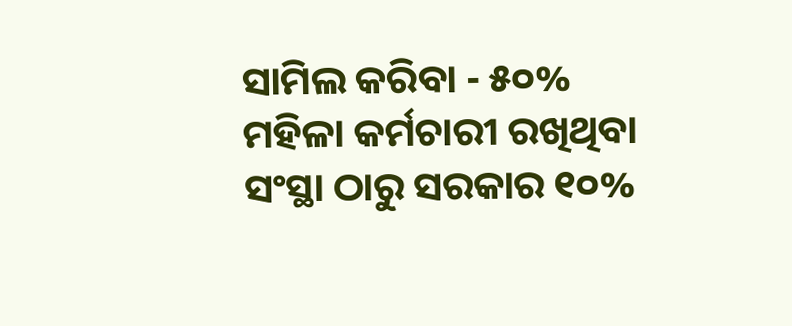ସାମିଲ କରିବା - ୫୦% ମହିଳା କର୍ମଚାରୀ ରଖିଥିବା ସଂସ୍ଥା ଠାରୁ ସରକାର ୧୦%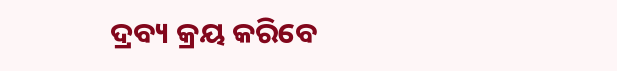ଦ୍ରବ୍ୟ କ୍ରୟ କରିବେ